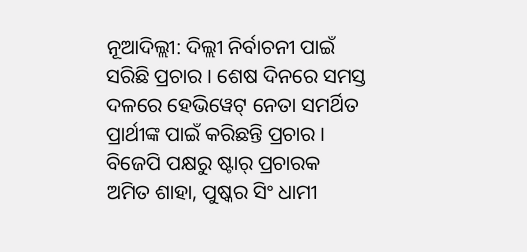ନୂଆଦିଲ୍ଲୀ: ଦିଲ୍ଲୀ ନିର୍ବାଚନୀ ପାଇଁ ସରିଛି ପ୍ରଚାର । ଶେଷ ଦିନରେ ସମସ୍ତ ଦଳରେ ହେଭିୱେଟ୍ ନେତା ସମର୍ଥିତ ପ୍ରାର୍ଥୀଙ୍କ ପାଇଁ କରିଛନ୍ତି ପ୍ରଚାର । ବିଜେପି ପକ୍ଷରୁ ଷ୍ଟାର୍ ପ୍ରଚାରକ ଅମିତ ଶାହା, ପୁଷ୍କର ସିଂ ଧାମୀ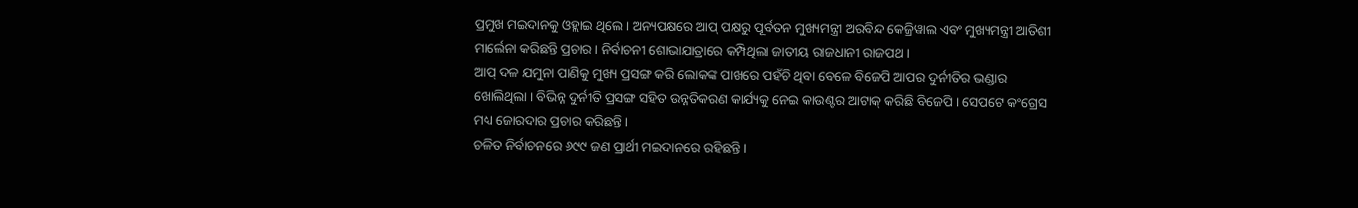ପ୍ରମୁଖ ମଇଦାନକୁ ଓହ୍ଲାଇ ଥିଲେ । ଅନ୍ୟପକ୍ଷରେ ଆପ୍ ପକ୍ଷରୁ ପୂର୍ବତନ ମୁଖ୍ୟମନ୍ତ୍ରୀ ଅରବିନ୍ଦ କେଜ୍ରିୱାଲ ଏବଂ ମୁଖ୍ୟମନ୍ତ୍ରୀ ଆତିଶୀ ମାର୍ଲେନା କରିଛନ୍ତି ପ୍ରଚାର । ନିର୍ବାଚନୀ ଶୋଭାଯାତ୍ରାରେ କମ୍ପିଥିଲା ଜାତୀୟ ରାଜଧାନୀ ରାଜପଥ ।
ଆପ୍ ଦଳ ଯମୁନା ପାଣିକୁ ମୁଖ୍ୟ ପ୍ରସଙ୍ଗ କରି ଲୋକଙ୍କ ପାଖରେ ପହଁଚି ଥିବା ବେଳେ ବିଜେପି ଆପର ଦୁର୍ନୀତିର ଭଣ୍ଡାର ଖୋଲିଥିଲା । ବିଭିନ୍ନ ଦୁର୍ନୀତି ପ୍ରସଙ୍ଗ ସହିତ ଉନ୍ନତିକରଣ କାର୍ଯ୍ୟକୁ ନେଇ କାଉଣ୍ଟର ଆଟାକ୍ କରିଛି ବିଜେପି । ସେପଟେ କଂଗ୍ରେସ ମଧ୍ୟ ଜୋରଦାର ପ୍ରଚାର କରିଛନ୍ତି ।
ଚଳିତ ନିର୍ବାଚନରେ ୬୯୯ ଜଣ ପ୍ରାର୍ଥୀ ମଇଦାନରେ ରହିଛନ୍ତି ।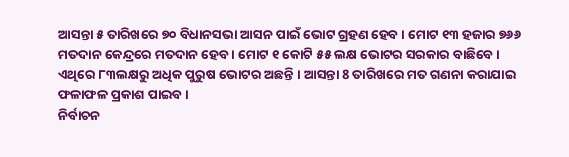ଆସନ୍ତା ୫ ତାରିଖରେ ୭୦ ବିଧାନସଭା ଆସନ ପାଇଁ ଭୋଟ ଗ୍ରହଣ ହେବ । ମୋଟ ୧୩ ହଜାର ୭୬୬ ମତଦାନ କେନ୍ଦ୍ରରେ ମତଦାନ ହେବ । ମୋଟ ୧ କୋଟି ୫୫ ଲକ୍ଷ ଭୋଟର ସରକାର ବାଛିବେ । ଏଥିରେ ୮୩ଲକ୍ଷରୁ ଅଧିକ ପୁରୁଷ ଭୋଟର ଅଛନ୍ତି । ଆସନ୍ତା 8 ତାରିଖରେ ମତ ଗଣନା କରାଯାଇ ଫଳାଫଳ ପ୍ରକାଶ ପାଇବ ।
ନିର୍ବାଚନ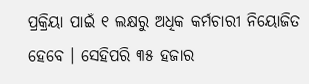ପ୍ରକ୍ରିୟା ପାଇଁ ୧ ଲକ୍ଷରୁ ଅଧିକ କର୍ମଚାରୀ ନିୟୋଜିତ ହେବେ । ସେହିପରି ୩୫ ହଜାର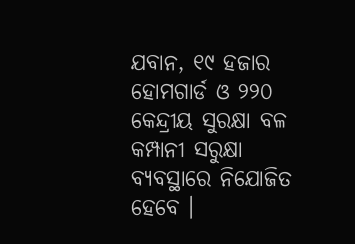ଯବାନ, ୧୯ ହଜାର ହୋମଗାର୍ଡ ଓ ୨୨୦ କେନ୍ଦ୍ରୀୟ ସୁରକ୍ଷା ବଳ କମ୍ପାନୀ ସରୁକ୍ଷା ବ୍ୟବସ୍ଥାରେ ନିଯୋଜିତ ହେବେ ।